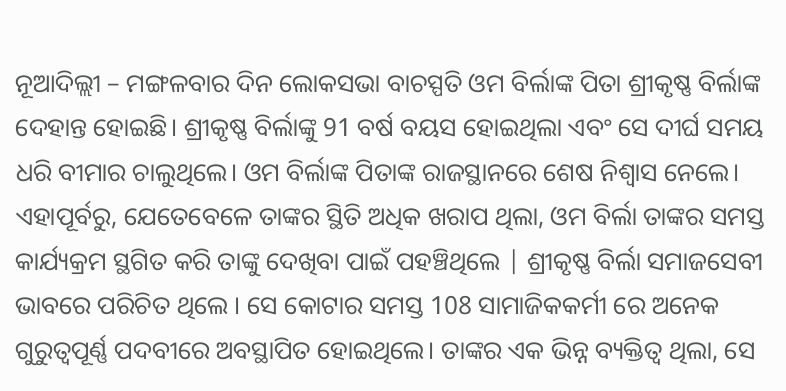ନୂଆଦିଲ୍ଲୀ – ମଙ୍ଗଳବାର ଦିନ ଲୋକସଭା ବାଚସ୍ପତି ଓମ ବିର୍ଲାଙ୍କ ପିତା ଶ୍ରୀକୃଷ୍ଣ ବିର୍ଲାଙ୍କ ଦେହାନ୍ତ ହୋଇଛି। ଶ୍ରୀକୃଷ୍ଣ ବିର୍ଲାଙ୍କୁ 91 ବର୍ଷ ବୟସ ହୋଇଥିଲା ଏବଂ ସେ ଦୀର୍ଘ ସମୟ ଧରି ବୀମାର ଚାଲୁଥିଲେ। ଓମ ବିର୍ଲାଙ୍କ ପିତାଙ୍କ ରାଜସ୍ଥାନରେ ଶେଷ ନିଶ୍ୱାସ ନେଲେ। ଏହାପୂର୍ବରୁ, ଯେତେବେଳେ ତାଙ୍କର ସ୍ଥିତି ଅଧିକ ଖରାପ ଥିଲା, ଓମ ବିର୍ଲା ତାଙ୍କର ସମସ୍ତ କାର୍ଯ୍ୟକ୍ରମ ସ୍ଥଗିତ କରି ତାଙ୍କୁ ଦେଖିବା ପାଇଁ ପହଞ୍ଚିଥିଲେ | ଶ୍ରୀକୃଷ୍ଣ ବିର୍ଲା ସମାଜସେବୀ ଭାବରେ ପରିଚିତ ଥିଲେ । ସେ କୋଟାର ସମସ୍ତ 108 ସାମାଜିକକର୍ମୀ ରେ ଅନେକ ଗୁରୁତ୍ୱପୂର୍ଣ୍ଣ ପଦବୀରେ ଅବସ୍ଥାପିତ ହୋଇଥିଲେ। ତାଙ୍କର ଏକ ଭିନ୍ନ ବ୍ୟକ୍ତିତ୍ୱ ଥିଲା, ସେ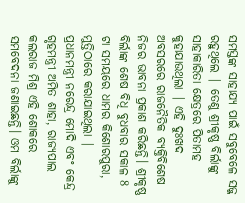ସମସ୍ତଙ୍କ ସାହାଯ୍ୟ ପାଇଁ ସବୁବେଳେ ସଜ୍ଜ ରହୁଥିଲେ | ତେଣୁ ଶ୍ରୀକୃଷ୍ଣ ବିର୍ଲାଙ୍କୁ ସାହାକାରିତା କ୍ଷେତ୍ରରେ ପିତାମହ କୁହାଯାଉଥିଲା | ଏହି ଦୁଃଖଦ ଅବସରରେ ରାଜନୈତିକ ବ୍ୟକ୍ତିବିଶେଷ ନିଜର ଭାବନା ପ୍ରକାଶ କରିଛନ୍ତି। ଶ୍ରୀକୃଷ୍ଣ ବିର୍ଲାଙ୍କ ଶେଷ ବିଧି ବୁଧବାର ସକାଳ 8 ଟା ସମୟରେ ଧାମର କିଶୋରପୁରା, ମୁତ୍ତିଠାରେ କରାଯାଇଥିଲା |
ପ୍ରଧାନମନ୍ତ୍ରୀ ନରେନ୍ଦ୍ର ମୋଦି ଏବଂ କେନ୍ଦ୍ର ଗୃହମନ୍ତ୍ରୀ ଅମିତ ଶାହା, ରାଜ୍ୟପାଲ କଲରାଜ ମିଶ୍ର ଏହି ଶୋକରେ ସମବେଦନା ଜଣାଇଛନ୍ତି। ଓମ ବିର୍ଲାଙ୍କୁ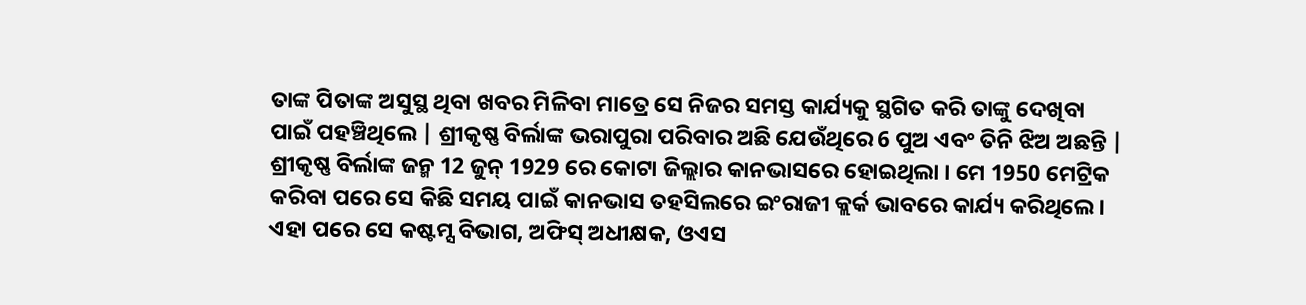ତାଙ୍କ ପିତାଙ୍କ ଅସୁସ୍ଥ ଥିବା ଖବର ମିଳିବା ମାତ୍ରେ ସେ ନିଜର ସମସ୍ତ କାର୍ଯ୍ୟକୁ ସ୍ଥଗିତ କରି ତାଙ୍କୁ ଦେଖିବା ପାଇଁ ପହଞ୍ଚିଥିଲେ | ଶ୍ରୀକୃଷ୍ଣ ବିର୍ଲାଙ୍କ ଭରାପୁରା ପରିବାର ଅଛି ଯେଉଁଥିରେ 6 ପୁଅ ଏବଂ ତିନି ଝିଅ ଅଛନ୍ତି |
ଶ୍ରୀକୃଷ୍ଣ ବିର୍ଲାଙ୍କ ଜନ୍ମ 12 ଜୁନ୍ 1929 ରେ କୋଟା ଜିଲ୍ଲାର କାନଭାସରେ ହୋଇଥିଲା । ମେ 1950 ମେଟ୍ରିକ କରିବା ପରେ ସେ କିଛି ସମୟ ପାଇଁ କାନଭାସ ତହସିଲରେ ଇଂରାଜୀ କ୍ଲର୍କ ଭାବରେ କାର୍ଯ୍ୟ କରିଥିଲେ। ଏହା ପରେ ସେ କଷ୍ଟମ୍ସ ବିଭାଗ, ଅଫିସ୍ ଅଧୀକ୍ଷକ, ଓଏସ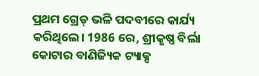ପ୍ରଥମ ଗ୍ରେଡ୍ ଭଳି ପଦବୀରେ କାର୍ଯ୍ୟ କରିଥିଲେ। 1986 ରେ, ଶ୍ରୀକୃଷ୍ଣ ବିର୍ଲା କୋଟାର ବାଣିଜ୍ୟିକ ଟ୍ୟାକ୍ସ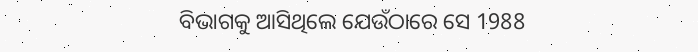ବିଭାଗକୁ ଆସିଥିଲେ ଯେଉଁଠାରେ ସେ 1988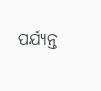ପର୍ଯ୍ୟନ୍ତ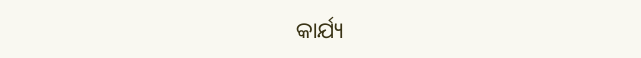କାର୍ଯ୍ୟ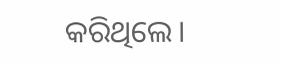କରିଥିଲେ।